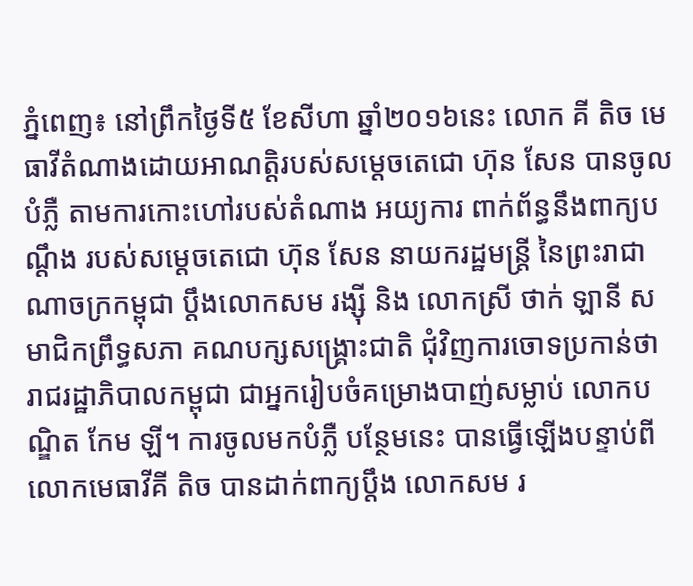ភ្នំពេញ៖ នៅព្រឹកថ្ងៃទី៥ ខែសីហា ឆ្នាំ២០១៦នេះ លោក គី តិច មេធាវីតំណាងដោយអាណត្តិរបស់សម្ដេចតេជោ ហ៊ុន សែន បានចូលបំភ្លឺ តាមការកោះហៅរបស់តំណាង អយ្យការ ពាក់ព័ន្ធនឹងពាក្យបណ្ដឹង របស់សម្តេចតេជោ ហ៊ុន សែន នាយករដ្ឋមន្ត្រី នៃព្រះរាជាណាចក្រកម្ពុជា ប្តឹងលោកសម រង្ស៊ី និង លោកស្រី ថាក់ ឡានី សមាជិកព្រឹទ្ធសភា គណបក្សសង្គ្រោះជាតិ ជុំវិញការចោទប្រកាន់ថា រាជរដ្ឋាភិបាលកម្ពុជា ជាអ្នករៀបចំគម្រោងបាញ់សម្លាប់ លោកបណ្ឌិត កែម ឡី។ ការចូលមកបំភ្លឺ បន្ថែមនេះ បានធ្វើឡើងបន្ទាប់ពី លោកមេធាវីគី តិច បានដាក់ពាក្យប្តឹង លោកសម រ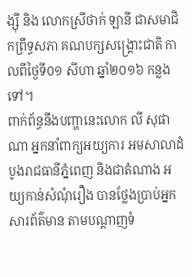ង្ស៊ី និង លោកស្រីថាក់ ឡានី ជាសមាជិកព្រឹទ្ធសភា គណបក្សសង្គ្រោះជាតិ កាលពីថ្ងៃទី០១ សីហា ឆ្នាំ២០១៦ កន្លងទៅ។
ពាក់ព័ន្ធនឹងបញ្ហានេះលោក លី សុផាណា អ្នកនាំពាក្យអយ្យការ អមសាលាដំបូងរាជធានីភ្នំពេញ និងជាតំណាង អយ្យកាន់សំណុំរឿង បានថ្លែងប្រាប់អ្នកសារព័ត៌មាន តាមបណ្តាញទំ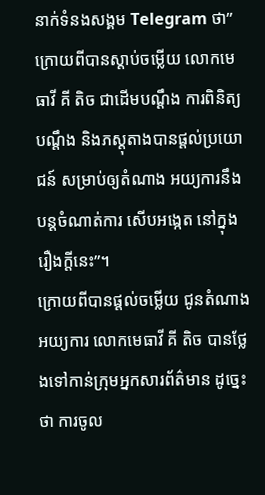នាក់ទំនងសង្គម Telegram ថា”ក្រោយពីបានស្តាប់ចម្លើយ លោកមេធាវី គី តិច ជាដើមបណ្តឹង ការពិនិត្យបណ្តឹង និងភស្តុតាងបានផ្តល់ប្រយោជន៍ សម្រាប់ឲ្យតំណាង អយ្យការនឹងបន្តចំណាត់ការ សើបអង្កេត នៅក្នុងរឿងក្តីនេះ”។
ក្រោយពីបានផ្តល់ចម្លើយ ជូនតំណាងអយ្យការ លោកមេធាវី គី តិច បានថ្លែងទៅកាន់ក្រុមអ្នកសារព័ត៌មាន ដូច្នេះថា ការចូល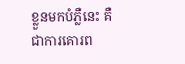ខ្លួនមកបំភ្លឺនេះ គឺជាការគោរព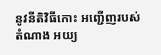នូវនីតិវិធីកោះ អញ្ជើញរបស់តំណាង អយ្យ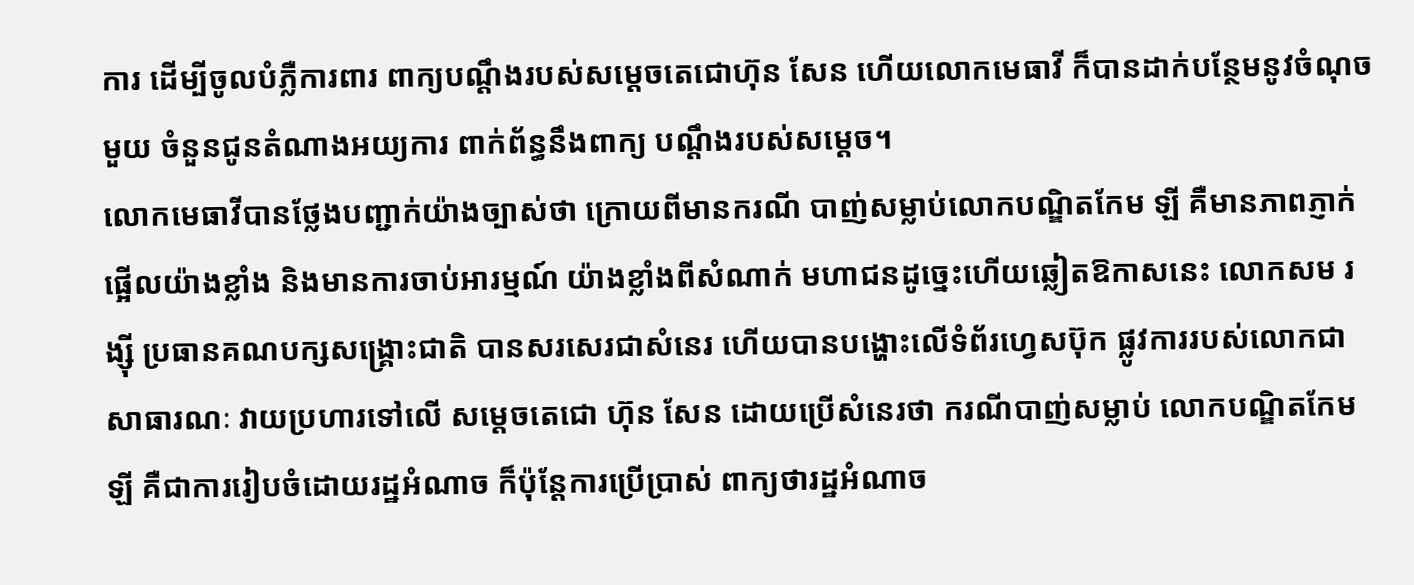ការ ដើម្បីចូលបំភ្លឺការពារ ពាក្យបណ្ដឹងរបស់សម្តេចតេជោហ៊ុន សែន ហើយលោកមេធាវី ក៏បានដាក់បន្ថែមនូវចំណុចមួយ ចំនួនជូនតំណាងអយ្យការ ពាក់ព័ន្ធនឹងពាក្យ បណ្ដឹងរបស់សម្ដេច។
លោកមេធាវីបានថ្លែងបញ្ជាក់យ៉ាងច្បាស់ថា ក្រោយពីមានករណី បាញ់សម្លាប់លោកបណ្ឌិតកែម ឡី គឺមានភាពភ្ញាក់ផ្អើលយ៉ាងខ្លាំង និងមានការចាប់អារម្មណ៍ យ៉ាងខ្លាំងពីសំណាក់ មហាជនដូច្នេះហើយឆ្លៀតឱកាសនេះ លោកសម រង្ស៊ី ប្រធានគណបក្សសង្គ្រោះជាតិ បានសរសេរជាសំនេរ ហើយបានបង្ហោះលើទំព័រហ្វេសប៊ុក ផ្លូវការរបស់លោកជាសាធារណៈ វាយប្រហារទៅលើ សម្តេចតេជោ ហ៊ុន សែន ដោយប្រើសំនេរថា ករណីបាញ់សម្លាប់ លោកបណ្ឌិតកែម ឡី គឺជាការរៀបចំដោយរដ្ឋអំណាច ក៏ប៉ុន្ដែការប្រើប្រាស់ ពាក្យថារដ្ឋអំណាច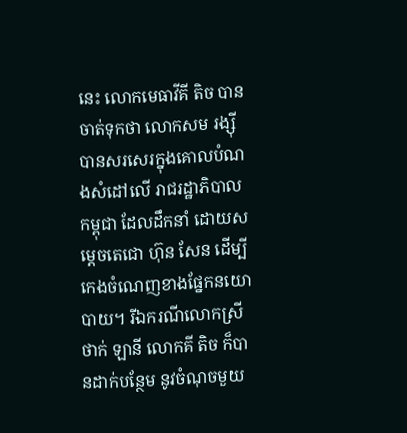នេះ លោកមេធាវីគី តិច បានចាត់ទុកថា លោកសម រង្ស៊ី បានសរសេរក្នុងគោលបំណងសំដៅលើ រាជរដ្ឋាភិបាលកម្ពុជា ដែលដឹកនាំ ដោយសម្តេចតេជោ ហ៊ុន សែន ដើម្បីកេងចំណេញខាងផ្នែកនយោបាយ។ រីឯករណីលោកស្រីថាក់ ឡានី លោកគី តិច ក៏បានដាក់បន្ថែម នូវចំណុចមួយ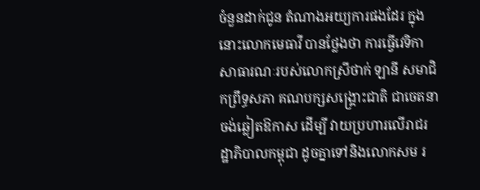ចំនួនដាក់ជូន តំណាងអយ្យការផងដែរ ក្នុងនោះលោកមេធាវី បានថ្លែងថា ការធ្វើវេទិកា សាធារណៈរបស់លោកស្រីថាក់ ឡានី សមាជិកព្រឹទ្ធសភា គណបក្សសង្គ្រោះជាតិ ជាចេតនាចង់ឆ្លៀតឱកាស ដើម្បី វាយប្រហារលើរាជរដ្ឋាភិបាលកម្ពុជា ដូចគ្នាទៅនិងលោកសម រ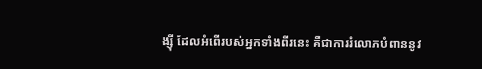ង្ស៊ី ដែលអំពើរបស់អ្នកទាំងពីរនេះ គឺជាការរំលោភបំពាននូវ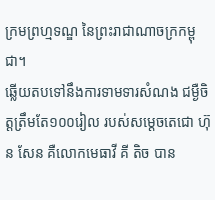ក្រមព្រហ្មទណ្ឌ នៃព្រះរាជាណាចក្រកម្ពុជា។
ឆ្លើយតបទៅនឹងការទាមទារសំណង ជម្ងឺចិត្តត្រឹមតែ១០០រៀល របស់សម្តេចតេជោ ហ៊ុន សែន គឺលោកមេធាវី គី តិច បាន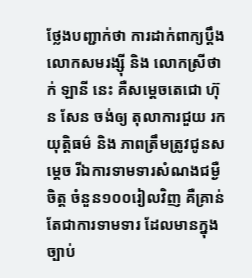ថ្លែងបញ្ជាក់ថា ការដាក់ពាក្យប្តឹង លោកសមរង្ស៊ី និង លោកស្រីថាក់ ឡានី នេះ គឺសម្តេចតេជោ ហ៊ុន សែន ចង់ឲ្យ តុលាការជួយ រកយុត្តិធម៌ និង ភាពត្រឹមត្រូវជូនសម្ដេច រីឯការទាមទារសំណងជម្ងឺចិត្ត ចំនួន១០០រៀលវិញ គឺគ្រាន់តែជាការទាមទារ ដែលមានក្នុងច្បាប់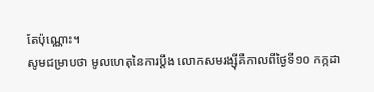តែប៉ុណ្ណោះ។
សូមជម្រាបថា មូលហេតុនៃការប្តឹង លោកសមរង្ស៊ីគឺកាលពីថ្ងៃទី១០ កក្កដា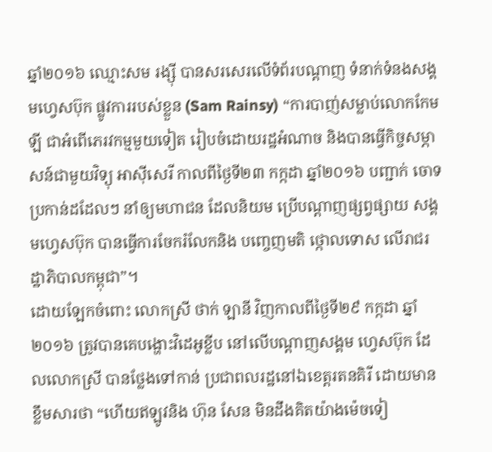ឆ្នាំ២០១៦ ឈ្មោះសម រង្ស៊ី បានសរសេរលើទំព័របណ្តាញ ទំនាក់ទំនងសង្គមហ្វេសប៊ុក ផ្លូវការរបស់ខ្លួន (Sam Rainsy) “ការបាញ់សម្លាប់លោកកែម ឡី ជាអំពើភេរវកម្មមួយទៀត រៀបចំដោយរដ្ឋអំណាច និងបានធ្វើកិច្ចសម្ភាសន៍ជាមួយវិទ្យុ អាស៊ីសេរី កាលពីថ្ងៃទី២៣ កក្កដា ឆ្នាំ២០១៦ បញ្ជាក់ ចោទប្រកាន់ដដែលៗ នាំឲ្យមហាជន ដែលនិយម ប្រើបណ្ដាញផ្សព្វផ្សាយ សង្គមហ្វេសប៊ុក បានធ្វើការចែករំលែកនិង បញ្ចេញមតិ ថ្កោលទោស លើរាជរដ្ឋាភិបាលកម្ពុជា”។
ដោយឡែកចំពោះ លោកស្រី ថាក់ ឡានី វិញកាលពីថ្ងៃទី២៩ កក្កដា ឆ្នាំ២០១៦ ត្រូវបានគេបង្ហោះវិដេអូខ្លីប នៅលើបណ្តាញសង្គម ហ្វេសប៊ុក ដែលលោកស្រី បានថ្លែងទៅកាន់ ប្រជាពលរដ្ឋនៅឯខេត្តរតនគិរី ដោយមានខ្លឹមសារថា “ហើយឥឡូវនិង ហ៊ុន សែន មិនដឹងគិតយ៉ាងម៉េចទៀ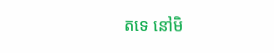តទេ នៅមិ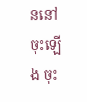ននៅ ចុះឡើង ចុះ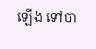ឡើង ទៅបា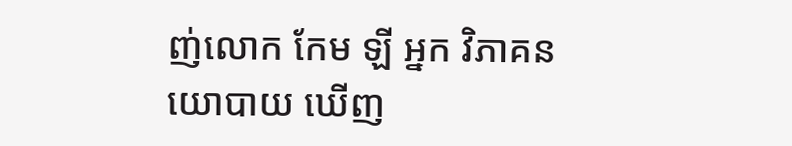ញ់លោក កែម ឡី អ្នក វិភាគនយោបាយ ឃើញ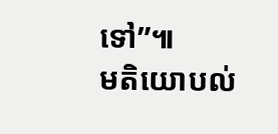ទៅ”៕
មតិយោបល់